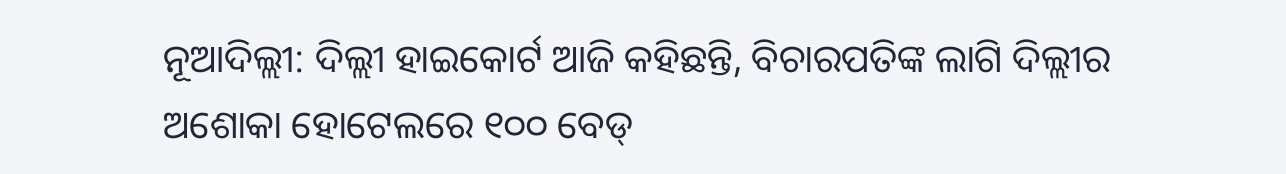ନୂଆଦିଲ୍ଲୀ: ଦିଲ୍ଲୀ ହାଇକୋର୍ଟ ଆଜି କହିଛନ୍ତି, ବିଚାରପତିଙ୍କ ଲାଗି ଦିଲ୍ଲୀର ଅଶୋକା ହୋଟେଲରେ ୧୦୦ ବେଡ୍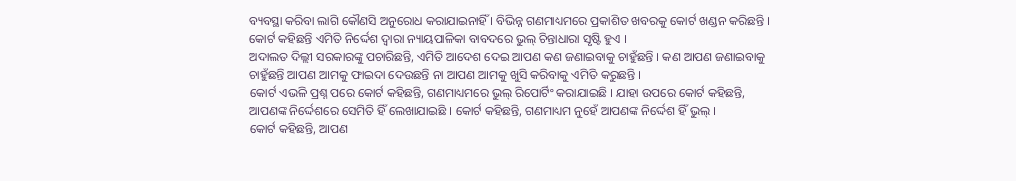ବ୍ୟବସ୍ଥା କରିବା ଲାଗି କୌଣସି ଅନୁରୋଧ କରାଯାଇନାହିଁ । ବିଭିନ୍ନ ଗଣମାଧ୍ୟମରେ ପ୍ରକାଶିତ ଖବରକୁ କୋର୍ଟ ଖଣ୍ଡନ କରିଛନ୍ତି । କୋର୍ଟ କହିଛନ୍ତି ଏମିତି ନିର୍ଦ୍ଦେଶ ଦ୍ୱାରା ନ୍ୟାୟପାଳିକା ବାବଦରେ ଭୁଲ୍ ଚିନ୍ତାଧାରା ସୃଷ୍ଟି ହୁଏ ।
ଅଦାଲତ ଦିଲ୍ଲୀ ସରକାରଙ୍କୁ ପଚାରିଛନ୍ତି, ଏମିତି ଆଦେଶ ଦେଇ ଆପଣ କଣ ଜଣାଇବାକୁ ଚାହୁଁଛନ୍ତି । କଣ ଆପଣ ଜଣାଇବାକୁ ଚାହୁଁଛନ୍ତି ଆପଣ ଆମକୁ ଫାଇଦା ଦେଉଛନ୍ତି ନା ଆପଣ ଆମକୁ ଖୁସି କରିବାକୁ ଏମିତି କରୁଛନ୍ତି ।
କୋର୍ଟ ଏଭଳି ପ୍ରଶ୍ନ ପରେ କୋର୍ଟ କହିଛନ୍ତି, ଗଣମାଧ୍ୟମରେ ଭୁଲ୍ ରିପୋର୍ଟିଂ କରାଯାଇଛି । ଯାହା ଉପରେ କୋର୍ଟ କହିଛନ୍ତି, ଆପଣଙ୍କ ନିର୍ଦ୍ଦେଶରେ ସେମିତି ହିଁ ଲେଖାଯାଇଛି । କୋର୍ଟ କହିଛନ୍ତି, ଗଣମାଧ୍ୟମ ନୁହେଁ ଆପଣଙ୍କ ନିର୍ଦ୍ଦେଶ ହିଁ ଭୁଲ୍ ।
କୋର୍ଟ କହିଛନ୍ତି, ଆପଣ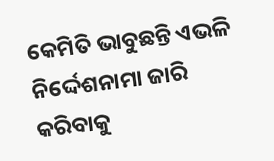କେମିତି ଭାବୁଛନ୍ତି ଏଭଳି ନିର୍ଦ୍ଦେଶନାମା ଜାରି କରିବାକୁ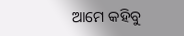ଆମେ କହିବୁ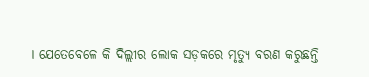। ଯେତେବେଳେ କି ଦିଲ୍ଲୀର ଲୋକ ସଡ଼କରେ ମୃତ୍ୟୁ ବରଣ କରୁଛନ୍ତି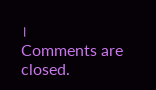।
Comments are closed.